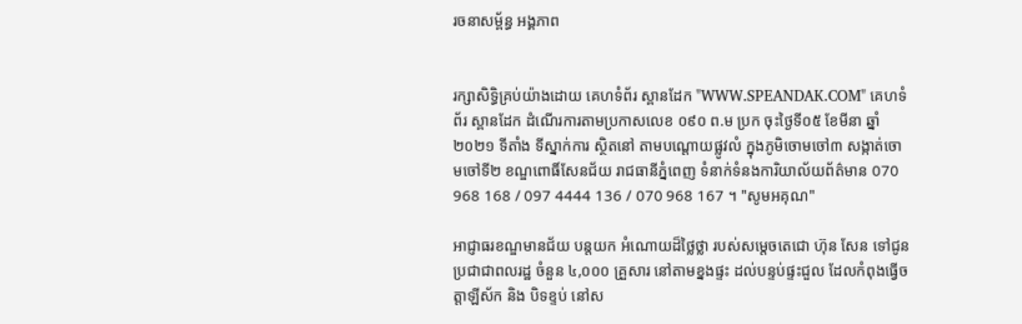រចនាសម្ព័ន្ធ អង្គភាព


រក្សាសិទ្ធិគ្រប់យ៉ាងដោយ គេហទំព័រ ស្ពានដែក "WWW.SPEANDAK.COM" គេហទំព័រ ស្ពានដែក ដំណើរការតាមប្រកាសលេខ ០៩០ ព.ម ប្រក ចុះថ្ងៃទី០៥ ខែមីនា ឆ្នាំ២០២១ ទីតាំង ទីស្នាក់ការ ស្ថិតនៅ តាមបណ្តោយផ្លូវលំ ក្នុងភូមិចោមចៅ៣ សង្កាត់ចោមចៅទី២ ខណ្ឌពោធិ៍សែនជ័យ រាជធានីភ្នំពេញ ទំនាក់ទំនងការិយាល័យព័ត៌មាន 070 968 168 / 097 4444 136 / 070 968 167 ។ "សូមអគុណ"

អាជ្ញាធរខណ្ឌមានជ័យ បន្តយក អំណោយដ៏ថ្លៃថ្លា របស់សម្ដេចតេជោ ហ៊ុន សែន ទៅជូនប្រជាជាពលរដ្ឋ ចំនួន ៤,០០០ គ្រួសារ នៅតាមខ្នងផ្ទះ ដល់បន្ទប់ផ្ទះជួល ដែលកំពុងធ្វើចត្តាឡីស័ក និង បិទខ្ទប់ នៅស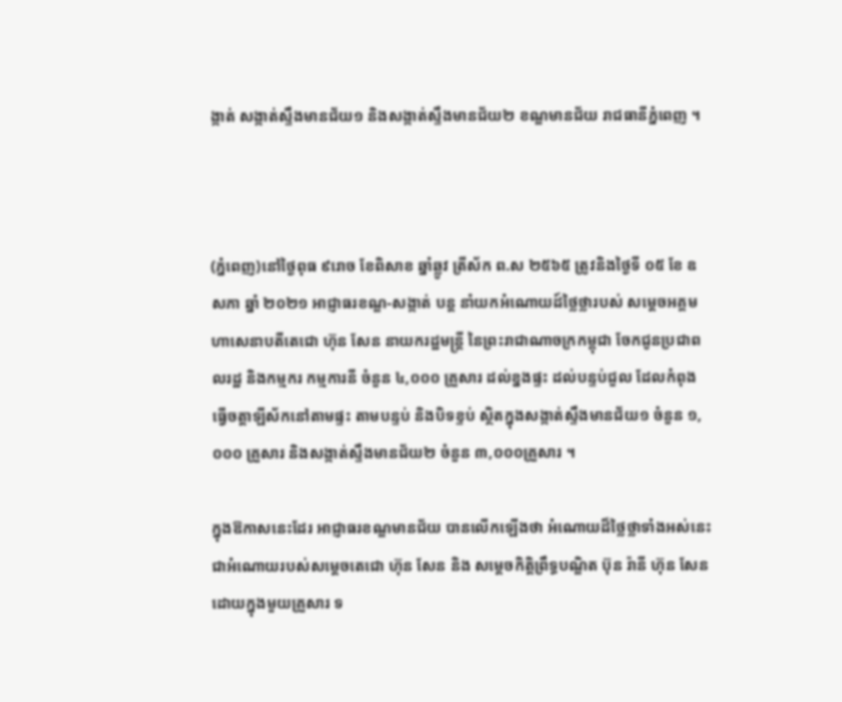ង្កាត់ សង្កាត់ស្ទឹងមានជ័យ១ និងសង្កាត់ស្ទឹងមានជ័យ២ ខណ្ឌមានជ័យ រាជធានីភ្នំពេញ ។



(ភ្នំពេញ)នៅថ្ងៃពុធ ៩រោច ខែពិសាខ ឆ្នាំឆ្លូវ ត្រីស័ក ព.ស ២៥៦៥ ត្រូវនិងថ្ងៃទី ០៥ ខែ ឧសភា ឆ្នាំ ២០២១ អាជ្ញាធរខណ្ឌ-សង្កាត់ បន្ត នាំយកអំណោយដ៍ថ្លៃថ្លារបស់ សម្តេចអគ្គមហាសេនាបតីតេជោ ហ៊ុន សែន នាយករដ្ឋមន្ត្រី នៃព្រះរាជាណាចក្រកម្ពុជា ចែកជូនប្រជាពលរដ្ឋ និងកម្មករ កម្មការនី ចំនួន ៤,០០០ គ្រួសារ ដល់ខ្នងផ្ទះ ដល់បន្ទប់ជួល ដែលកំពុងធ្វើចត្តាឡីស័កនៅតាមផ្ទះ តាមបន្ទប់ និងបិទខ្ទប់ ស្ថិតក្នុងសង្កាត់ស្ទឹងមានជ័យ១ ចំនួន ១,០០០ គ្រួសារ និងសង្កាត់ស្ទឹងមានជ័យ២ ចំនួន ៣,០០០គ្រួសារ ។

ក្នុងឱកាសនេះដែរ អាជ្ញាធរខណ្ឌមានជ័យ បានលើកឡើងថា អំណោយដ៏ថ្លៃថ្លាទាំងអស់នេះ ជាអំណោយរបស់សម្តេចតេជោ ហ៊ុន សែន និង សម្តេចកិត្តិព្រឹទ្ធបណ្ឌិត ប៊ុន រ៉ានី ហ៊ុន សែន ដោយក្នុងមួយគ្រួសារ ទ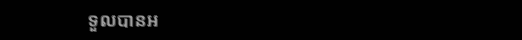ទួលបានអ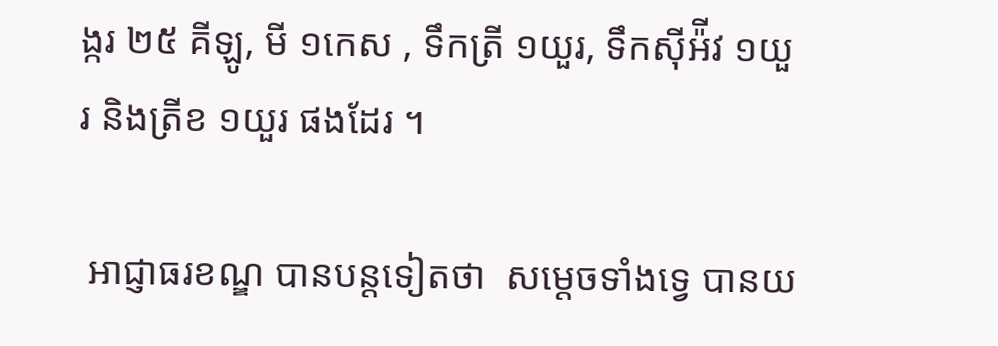ង្ករ ២៥ គីឡូ, មី ១កេស , ទឹកត្រី ១យួរ, ទឹកស៊ីអ៉ីវ ១យួរ និងត្រីខ ១យួរ ផងដែរ ។

 អាជ្ញាធរខណ្ឌ បានបន្តទៀតថា  សម្ដេចទាំងទ្វេ បានយ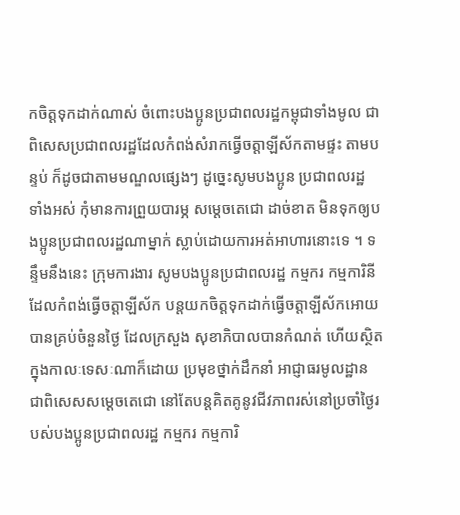កចិត្តទុកដាក់ណាស់ ចំពោះបងប្អូនប្រជាពលរដ្ឋកម្ពុជាទាំងមូល ជាពិសេសប្រជាពលរដ្ឋដែលកំពង់សំរាកធ្វើចត្តាឡីស័កតាមផ្ទះ តាមបន្ទប់ ក៏ដូចជាតាមមណ្ឌលផ្សេងៗ ដូច្នេះសូមបងប្អូន ប្រជាពលរដ្ឋ ទាំងអស់ កុំមានការព្រួយបារម្ភ សម្តេចតេជោ ដាច់ខាត មិនទុកឲ្យបងប្អូនប្រជាពលរដ្ឋណាម្នាក់ ស្លាប់ដោយការអត់អាហារនោះទេ ។ ទន្ទឹមនឹងនេះ ក្រុមការងារ សូមបងប្អូនប្រជាពលរដ្ឋ កម្មករ កម្មការិនី ដែលកំពង់ធ្វើចត្តាឡីស័ក បន្តយកចិត្តទុកដាក់ធ្វើចត្តាឡីស័កអោយបានគ្រប់ចំនួនថ្ងៃ ដែលក្រសួង សុខាភិបាលបានកំណត់ ហើយស្ថិតក្នុងកាលៈទេសៈណាក៏ដោយ ប្រមុខថ្នាក់ដឹកនាំ អាជ្ញាធរមូលដ្ឋាន ជាពិសេសសម្តេចតេជោ នៅតែបន្តគិតគូនូវជីវភាពរស់នៅប្រចាំថ្ងៃរបស់បងប្អូនប្រជាពលរដ្ឋ កម្មករ កម្មការិ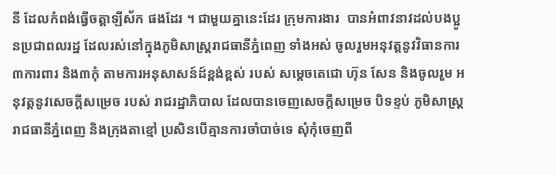នី ដែលកំពង់ធ្វើចត្តាឡីស័ក ផងដែរ ។ ជាមួយគ្នានេះដែរ ក្រុមការងារ  បានអំពាវនាវដល់បងប្អូនប្រជាពលរដ្ឋ ដែលរស់នៅក្នុងភូមិសាស្ត្ររាជធានីភ្នំពេញ ទាំងអស់ ចូលរួមអនុវត្តនូវវិធានការ ៣ការពារ និង៣កុំ តាមការអនុសាសន៍ដ៍ខ្ពង់ខ្ពស់ របស់ សម្តេចតេជោ ហ៊ុន សែន និងចូលរួម អនុវត្តនូវសេចក្ដីសម្រេច របស់ រាជរដ្ឋាភិបាល ដែលបានចេញសេចក្ដីសម្រេច បិទខ្ទប់ ភូមិសាស្ត្ររាជធានីភ្នំពេញ និងក្រុងតាខ្មៅ ប្រសិនបើគ្មានការចាំបាច់ទេ សុំកុំចេញពី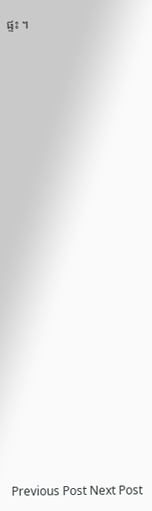ផ្ទះ ។



















Previous Post Next Post